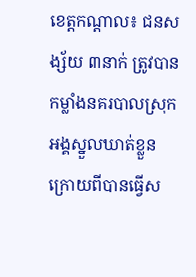ខេត្តកណ្តាល៖ ជនសង្ស័យ ៣នាក់ ត្រូវបានកម្លាំងនគរបាលស្រុកអង្គស្នួលឃាត់ខ្លួន ក្រោយពីបានធ្វើស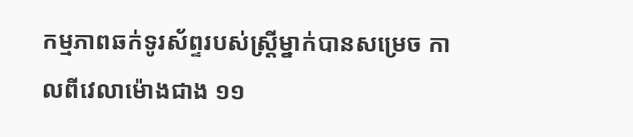កម្មភាពឆក់ទូរស័ព្ទរបស់ស្ត្រីម្នាក់បានសម្រេច កាលពីវេលាម៉ោងជាង ១១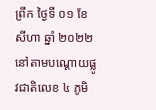ព្រឹក ថ្ងៃទី ០១ ខែ សីហា ឆ្នាំ ២០២២ នៅតាមបណ្តោយផ្លូវជាតិលេខ ៤ ភូមិ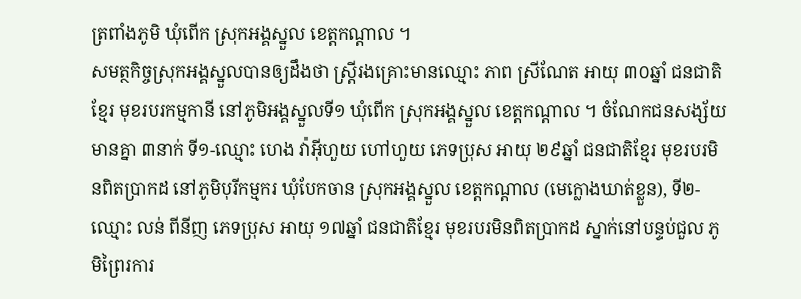ត្រពាំងភូមិ ឃុំពើក ស្រុកអង្គស្នួល ខេត្តកណ្តាល ។
សមត្ថកិច្ចស្រុកអង្គស្នួលបានឲ្យដឹងថា ស្ត្រីរងគ្រោះមានឈ្មោះ ភាព ស្រីណែត អាយុ ៣០ឆ្នាំ ជនជាតិខ្មែរ មុខរបរកម្មកានី នៅភូមិអង្គស្នួលទី១ ឃុំពើក ស្រុកអង្គស្នួល ខេត្តកណ្ដាល ។ ចំណែកជនសង្ស័យមានគ្នា ៣នាក់ ទី១-ឈ្មោះ ហេង វ៉ាអ៊ីហួយ ហៅហួយ ភេទប្រុស អាយុ ២៩ឆ្នាំ ជនជាតិខ្មែរ មុខរបរមិនពិតប្រាកដ នៅភូមិបុរីកម្មករ ឃុំបែកចាន ស្រុកអង្គស្នួល ខេត្តកណ្តាល (មេក្លោងឃាត់ខ្លួន), ទី២-ឈ្មោះ លន់ ពីនីញ ភេទប្រុស អាយុ ១៧ឆ្នាំ ជនជាតិខ្មែរ មុខរបរមិនពិតប្រាកដ ស្នាក់នៅបន្ទប់ជួល ភូមិព្រៃរការ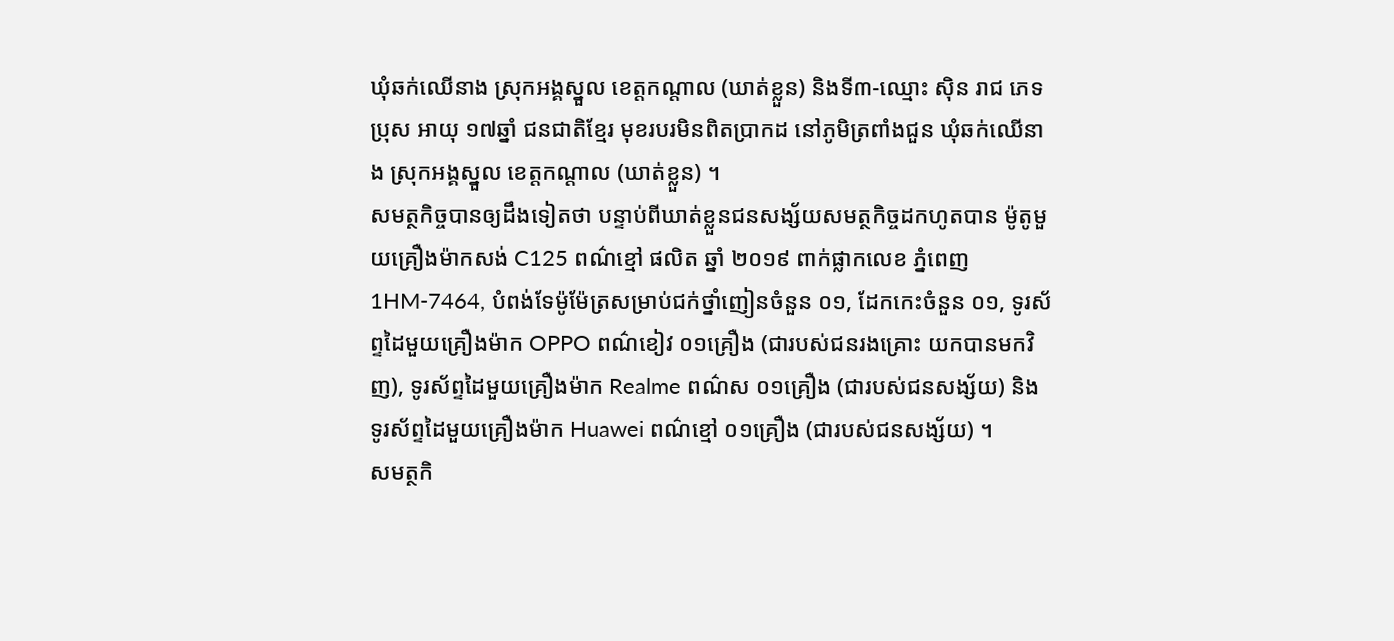ឃុំឆក់ឈើនាង ស្រុកអង្គស្នួល ខេត្តកណ្តាល (ឃាត់ខ្លួន) និងទី៣-ឈ្មោះ ស៊ិន រាជ ភេទប្រុស អាយុ ១៧ឆ្នាំ ជនជាតិខ្មែរ មុខរបរមិនពិតប្រាកដ នៅភូមិត្រពាំងជួន ឃុំឆក់ឈើនាង ស្រុកអង្គស្នួល ខេត្តកណ្តាល (ឃាត់ខ្លួន) ។
សមត្ថកិច្ចបានឲ្យដឹងទៀតថា បន្ទាប់ពីឃាត់ខ្លួនជនសង្ស័យសមត្ថកិច្ចដកហូតបាន ម៉ូតូមួយគ្រឿងម៉ាកសង់ C125 ពណ៌ខ្មៅ ផលិត ឆ្នាំ ២០១៩ ពាក់ផ្លាកលេខ ភ្នំពេញ 1HM-7464, បំពង់ទែម៉ូម៉ែត្រសម្រាប់ជក់ថ្នាំញៀនចំនួន ០១, ដែកកេះចំនួន ០១, ទូរស័ព្ទដៃមួយគ្រឿងម៉ាក OPPO ពណ៌ខៀវ ០១គ្រឿង (ជារបស់ជនរងគ្រោះ យកបានមកវិញ), ទូរស័ព្ទដៃមួយគ្រឿងម៉ាក Realme ពណ៌ស ០១គ្រឿង (ជារបស់ជនសង្ស័យ) និងទូរស័ព្ទដៃមួយគ្រឿងម៉ាក Huawei ពណ៌ខ្មៅ ០១គ្រឿង (ជារបស់ជនសង្ស័យ) ។
សមត្ថកិ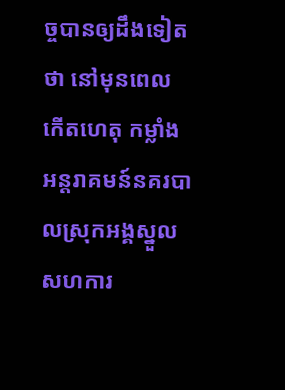ច្ចបានឲ្យដឹងទៀតថា នៅមុនពេលកើតហេតុ កម្លាំងអន្តរាគមន៍នគរបាលស្រុកអង្គស្នួល សហការ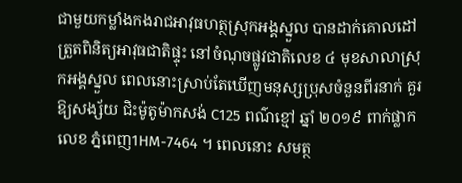ជាមួយកម្លាំងកងរាជអាវុធហត្ថស្រុកអង្គស្នួល បានដាក់គោលដៅត្រួតពិនិត្យអាវុធជាតិផ្ទុះ នៅចំណុចផ្លូវជាតិលេខ ៤ មុខសាលាស្រុកអង្គស្នួល ពេលនោះស្រាប់តែឃើញមនុស្សប្រុសចំនួនពីរនាក់ គួរឱ្យសង្ស័យ ជិះម៉ូតូម៉ាកសង់ C125 ពណ៌ខ្មៅ ឆ្នាំ ២០១៩ ពាក់ផ្លាកលេខ ភ្នំពេញ1HM-7464 ។ ពេលនោះ សមត្ថ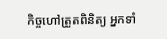កិច្ចហៅត្រួតពិនិត្យ អ្នកទាំ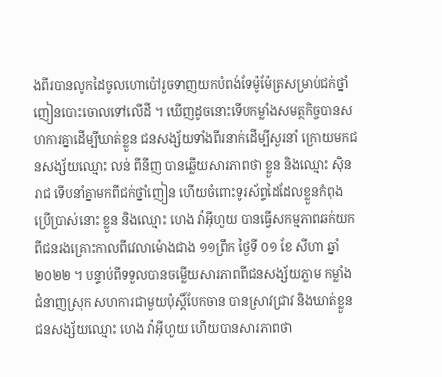ងពីរបានលូកដៃចូលហោប៉ៅរួចទាញយកបំពង់ទែម៉ូម៉ែត្រសម្រាប់ជក់ថ្នាំញៀនបោះចោលទៅលើដី ។ ឃើញដូចនោះទើបកម្លាំងសមត្ថកិច្ចបានសហការគ្នាដើម្បីឃាត់ខ្លួន ជនសង្ស័យទាំងពីរនាក់ដើម្បីសួរនាំ ក្រោយមកជនសង្ស័យឈ្មោះ លន់ ពីនីញ បានឆ្លើយសារភាពថា ខ្លួន និងឈ្មោះ ស៊ិន រាជ ទើបនាំគ្នាមកពីជក់ថ្នាំញៀន ហើយចំពោះទូរស័ព្ទដៃដែលខ្លួនកំពុងប្រើប្រាស់នោះ ខ្លួន និងឈ្មោះ ហេង វ៉ាអ៊ីហួយ បានធ្វើសកម្មភាពឆក់យកពីជនរងគ្រោះកាលពីវេលាម៉ោងជាង ១១ព្រឹក ថ្ងៃទី ០១ ខែ សីហា ឆ្នាំ ២០២២ ។ បន្ទាប់ពីទទួលបានចម្លើយសារភាពពីជនសង្ស័យភ្លាម កម្លាំងជំនាញស្រុក សហការជាមួយប៉ុស្ដិ៍បែកចាន បានស្រាវជ្រាវ និងឃាត់ខ្លួនជនសង្ស័យឈ្មោះ ហេង វ៉ាអ៊ីហួយ ហើយបានសារភាពថា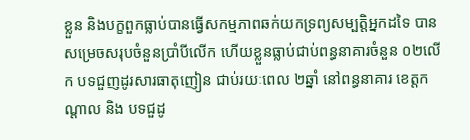ខ្លួន និងបក្ខពួកធ្លាប់បានធ្វើសកម្មភាពឆក់យកទ្រព្យសម្បត្តិអ្នកដទៃ បានសម្រេចសរុបចំនួនប្រាំបីលើក ហើយខ្លួនធ្លាប់ជាប់ពន្ធនាគារចំនួន ០២លើក បទជួញដូរសារធាតុញៀន ជាប់រយៈពេល ២ឆ្នាំ នៅពន្ធនាគារ ខេត្តកណ្ដាល និង បទជួដូ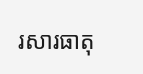រសារធាតុ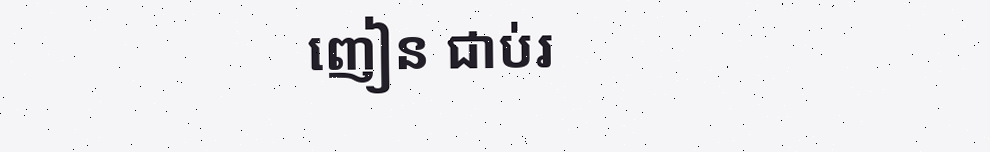ញៀន ជាប់រ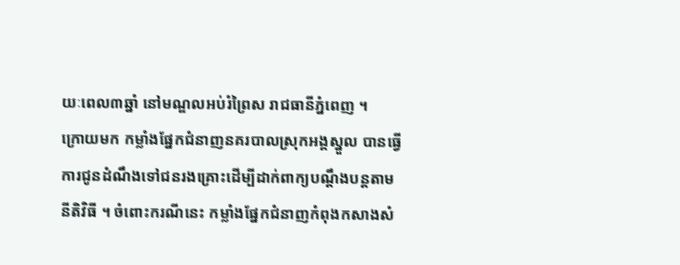យៈពេល៣ឆ្នាំ នៅមណ្ឌលអប់រំព្រៃស រាជធានីភ្នំពេញ ។
ក្រោយមក កម្លាំងផ្នែកជំនាញនគរបាលស្រុកអង្គស្នួល បានធ្វើការជូនដំណឹងទៅជនរងគ្រោះដើម្បីដាក់ពាក្យបណ្ដឹងបន្តតាមនីតិវិធី ។ ចំពោះករណីនេះ កម្លាំងផ្នែកជំនាញកំពុងកសាងសំ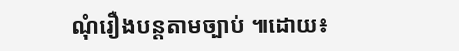ណុំរឿងបន្តតាមច្បាប់ ៕ដោយ៖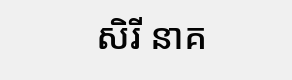សិរី នាគ